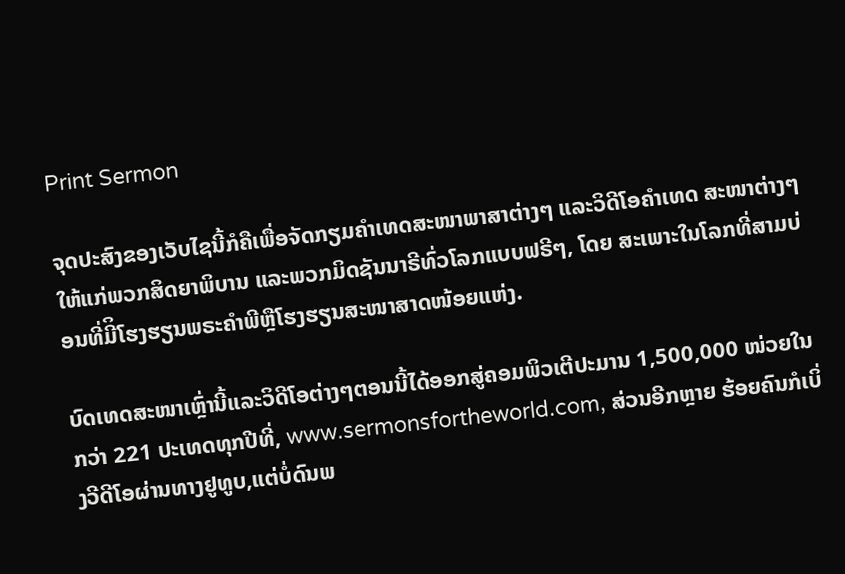Print Sermon

ຈຸດປະສົງຂອງເວັບໄຊນີ້ກໍຄືເພື່ອຈັດກຽມຄໍາເທດສະໜາພາສາຕ່າງໆ ແລະວິດີໂອຄໍາເທດ ສະໜາຕ່າງໆໃຫ້ແກ່ພວກສິດຍາພິບານ ແລະພວກມິດຊັນນາຣີທົ່ວໂລກແບບຟຣີໆ, ໂດຍ ສະເພາະໃນໂລກທີ່ສາມບ່ອນທີ່ມີິໂຮງຮຽນພຣະຄໍາພີຫຼືໂຮງຮຽນສະໜາສາດໜ້ອຍແຫ່ງ.

ບົດເທດສະໜາເຫຼົ່ານີ້ແລະວິດີໂອຕ່າງໆຕອນນີ້ໄດ້ອອກສູ່ຄອມພິວເຕີປະມານ 1,500,000 ໜ່ວຍໃນກວ່າ 221 ປະເທດທຸກປີທີ່, www.sermonsfortheworld.com, ສ່ວນອີກຫຼາຍ ຮ້ອຍຄົນກໍເບິ່ງວີດີໂອຜ່ານທາງຢູທູບ,ແຕ່ບໍ່ດົນພ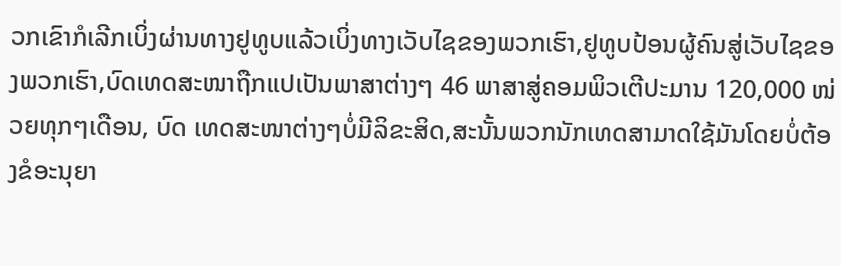ວກເຂົາກໍເລີກເບິ່ງຜ່ານທາງຢູທູບແລ້ວເບິ່ງທາງເວັບໄຊຂອງພວກເຮົາ,ຢູທູບປ້ອນຜູ້ຄົນສູ່ເວັບໄຊຂອງພວກເຮົາ,ບົດເທດສະໜາຖືກແປເປັນພາສາຕ່າງໆ 46 ພາສາສູ່ຄອມພິວເຕີປະມານ 120,000 ໜ່ວຍທຸກໆເດືອນ, ບົດ ເທດສະໜາຕ່າງໆບໍ່ມີລິຂະສິດ,ສະນັ້ນພວກນັກເທດສາມາດໃຊ້ມັນໂດຍບໍ່ຕ້ອງຂໍອະນຸຍາ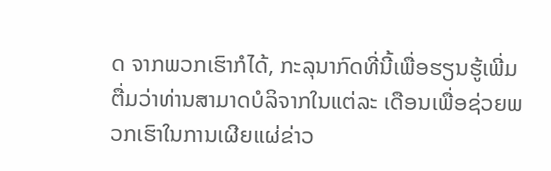ດ ຈາກພວກເຮົາກໍໄດ້, ກະລຸນາກົດທີ່ນີ້ເພື່ອຮຽນຮູ້ເພີ່ມຕື່ມວ່າທ່ານສາມາດບໍລິຈາກໃນແຕ່ລະ ເດືອນເພື່ອຊ່ວຍພວກເຮົາໃນການເຜີຍແຜ່ຂ່າວ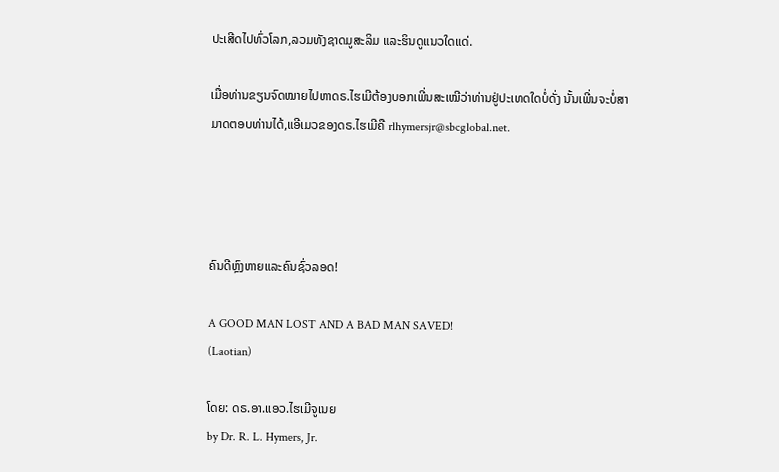ປະເສີດໄປທົ່ວໂລກ,ລວມທັງຊາດມູສະລິມ ແລະຮິນດູແນວໃດແດ່.

ເມື່ອທ່ານຂຽນຈົດໝາຍໄປຫາດຣ.ໄຮເມີຕ້ອງບອກເພີ່ນສະເໝີວ່າທ່ານຢູ່ປະເທດໃດບໍ່ດັ່ງ ນັ້ນເພີ່ນຈະບໍ່ສາມາດຕອບທ່ານໄດ້,ແອີເມວຂອງດຣ.ໄຮເມີຄື rlhymersjr@sbcglobal.net.




ຄົນດີຫຼົງຫາຍແລະຄົນຊົ່ວລອດ!

A GOOD MAN LOST AND A BAD MAN SAVED!
(Laotian)

ໂດຍ: ດຣ.ອາ.ແອວ.ໄຮເມີຈູເນຍ
by Dr. R. L. Hymers, Jr.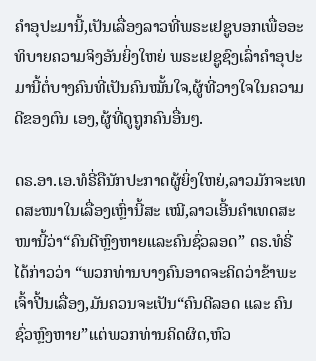ຄໍາອຸປະມານີ້,ເປັນເລື່ອງລາວທີ່ພຣະເຢຊູບອກເພື່ອອະທິບາຍຄວາມຈິງອັນຍິ່ງໃຫຍ່ ພຣະເຢຊູຊົງເລົ່າຄໍາອຸປະມານີ້ຕໍ່ບາງຄົນທີ່ເປັນຄົນໝັ້ນໃຈ,ຜູ້ທີ່ວາງໃຈໃນຄວາມດີຂອງຕົນ ເອງ,ຜູ້ທີ່ດູຖູກຄົນອື່ນໆ.

ດຣ.ອາ.ເອ.ທໍຣີ່ຄືນັກປະກາດຜູ້ຍິ່ງໃຫຍ່,ລາວມັກຈະເທດສະໜາໃນເລື່ອງເຫຼົ່ານີ້ສະ ເໝີ,ລາວເອີ້ນຄໍາເທດສະໜານີ້ວ່າ“ຄົນດີຫຼົງຫາຍແລະຄົນຊົ່ວລອດ” ດຣ.ທໍຣີ່ໄດ້ກ່າວວ່າ “ພວກທ່ານບາງຄົນອາດຈະຄິດວ່າຂ້າພະເຈົ້າປີ້ນເລື່ອງ,ມັນຄວນຈະເປັນ“ຄົນດີລອດ ແລະ ຄົນຊົ່ວຫຼົງຫາຍ”ແຕ່ພວກທ່ານຄິດຜິດ,ຫົວ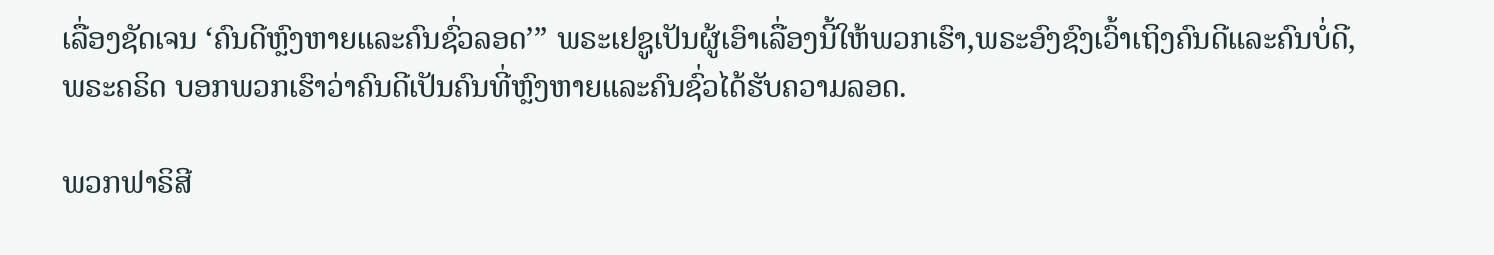ເລື່ອງຊັດເຈນ ‘ຄົນດີຫຼົງຫາຍແລະຄົນຊົ່ວລອດ’” ພຣະເຢຊູເປັນຜູ້ເອົາເລື່ອງນີ້ໃຫ້ພວກເຮົາ,ພຣະອົງຊົງເວົ້າເຖິງຄົນດີແລະຄົນບໍ່ດີ,ພຣະຄຣິດ ບອກພວກເຮົາວ່າຄົນດີເປັນຄົນທີ່ຫຼົງຫາຍແລະຄົນຊົ່ວໄດ້ຮັບຄວາມລອດ.

ພວກຟາຣິສີ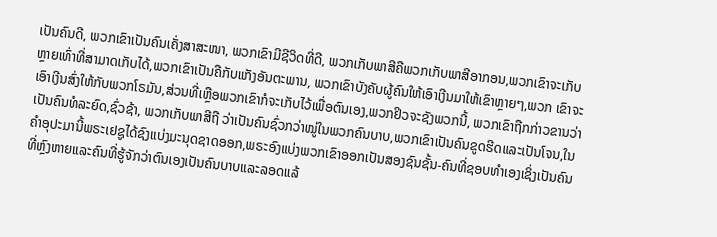ເປັນຄົນດີ, ພວກເຂົາເປັນຄົນເຄັ່ງສາສະໜາ, ພວກເຂົາມີຊີວິດທີ່ດີ, ພວກເກັບພາສີຄືພວກເກັບພາສີອາກອນ,ພວກເຂົາຈະເກັບຫຼາຍເທົ່າທີ່ສາມາດເກັບໄດ້,ພວກເຂົາເປັນຄືກັບແກັງອັນຕະພານ, ພວກເຂົາບັງຄັບຜູ້ຄົນໃຫ້ເອົາເງີນມາໃຫ້ເຂົາຫຼາຍໆ,ພວກ ເຂົາຈະເອົາເງີນສົ່ງໃຫ້ກັບພວກໂຣມັນ,ສ່ວນທີ່ເຫຼືອພວກເຂົາກໍຈະເກັບໄວ້ເພື່ອຕົນເອງ,ພວກຢິວຈະຊັງພວກນີ້, ພວກເຂົາຖືກກ່າວຂານວ່າເປັນຄົນທໍລະຍົດ,ຊົ່ວຊ້າ, ພວກເກັບພາສີຖື ວ່າເປັນຄົນຊົ່ວກວ່າໝູ່ໃນພວກຄົນບາບ,ພວກເຂົາເປັນຄົນຂູດຮີດແລະເປັນໂຈນ,ໃນຄໍາອຸປະມານີ້ພຣະເຢຊູໄດ້ຊົງແບ່ງມະນຸດຊາດອອກ,ພຣະອົງແບ່ງພວກເຂົາອອກເປັນສອງຊົນຊັ້ນ-ຄົນທີ່ຊອບທໍາເອງເຊິ່ງເປັນຄົນທີ່ຫຼົງຫາຍແລະຄົນທີ່ຮູ້ຈັກວ່າຕົນເອງເປັນຄົນບາບແລະລອດແລ້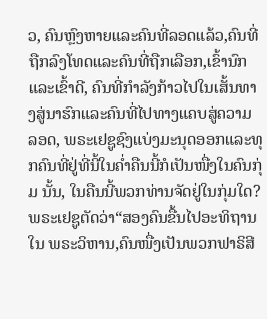ວ, ຄົນຫຼົງຫາຍແລະຄົນທີ່ລອດແລ້ວ,ຄົນທີ່ຖືກລົງໂທດແລະຄົນທີ່ຖືກເລືອກ,ເຂົ້ານົກ ແລະເຂົ້າດີ, ຄົນທີ່ກໍາລັງກ້າວໄປໃນເສັ້ນທາງສູ່ນາຮົກແລະຄົນທີ່ໄປທາງແຄບສູ່ຄວາມ ລອດ, ພຣະເຢຊູຊົງແບ່ງມະນຸດອອກແລະທຸກຄົນທີ່ຢູ່ທີ່ນີ້ໃນຄໍ່າຄືນນີ້ກໍເປັນໜື່ງໃນຄົນກຸ່ມ ນັ້ນ, ໃນຄືນນີ້ພວກທ່ານຈັດຢູ່ໃນກຸ່ມໃດ? ພຣະເຢຊູຕັດວ່າ“ສອງຄົນຂື້ນໄປອະທິຖານໃນ ພຣະວິຫານ,ຄົນໜື່ງເປັນພວກຟາຣິສີ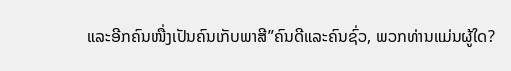ແລະອີກຄົນໜື່ງເປັນຄົນເກັບພາສີ”ຄົນດີແລະຄົນຊົ່ວ, ພວກທ່ານແມ່ນຜູ້ໃດ?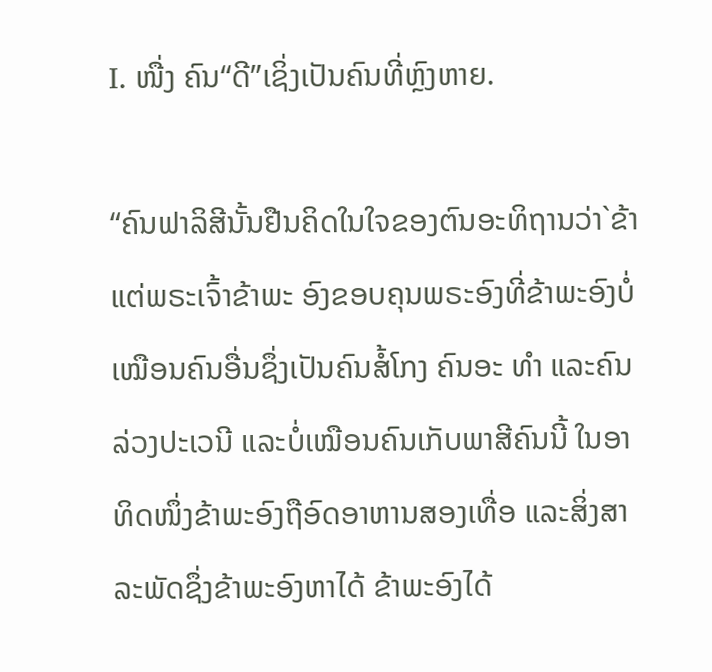I. ໜື່ງ ຄົນ“ດີ”ເຊິ່ງເປັນຄົນທີ່ຫຼົງຫາຍ.

“ຄົນຟາລິສີນັ້ນຢືນຄິດໃນໃຈຂອງຕົນອະທິຖານວ່າ`ຂ້າແຕ່ພຣະເຈົ້າຂ້າພະ ອົງຂອບຄຸນພຣະອົງທີ່ຂ້າພະອົງບໍ່ເໝືອນຄົນອື່ນຊຶ່ງເປັນຄົນສໍ້ໂກງ ຄົນອະ ທຳ ແລະຄົນລ່ວງປະເວນີ ແລະບໍ່ເໝືອນຄົນເກັບພາສີຄົນນີ້ ໃນອາທິດໜຶ່ງຂ້າພະອົງຖືອົດອາຫານສອງເທື່ອ ແລະສິ່ງສາລະພັດຊຶ່ງຂ້າພະອົງຫາໄດ້ ຂ້າພະອົງໄດ້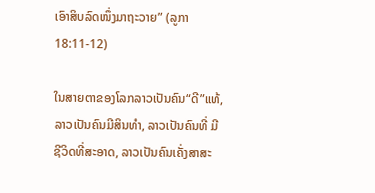ເອົາສິບລົດໜຶ່ງມາຖະວາຍ” (ລູກາ 18:11-12)

ໃນສາຍຕາຂອງໂລກລາວເປັນຄົນ“ດີ”ແທ້,ລາວເປັນຄົນມີສິນທໍາ, ລາວເປັນຄົນທີ່ ມີຊີວິດທີ່ສະອາດ, ລາວເປັນຄົນເຄັ່ງສາສະ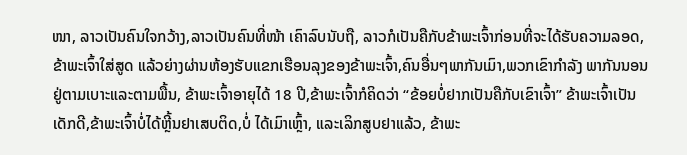ໜາ, ລາວເປັນຄົນໃຈກວ້າງ,ລາວເປັນຄົນທີ່ໜ້າ ເຄົາລົບນັບຖື, ລາວກໍເປັນຄືກັບຂ້າພະເຈົ້າກ່ອນທີ່ຈະໄດ້ຮັບຄວາມລອດ, ຂ້າພະເຈົ້າໃສ່ສູດ ແລ້ວຍ່າງຜ່ານຫ້ອງຮັບແຂກເຮືອນລຸງຂອງຂ້າພະເຈົ້າ,ຄົນອື່ນໆພາກັນເມົາ,ພວກເຂົາກໍາລັງ ພາກັນນອນຢູ່ຕາມເບາະແລະຕາມພື້ນ, ຂ້າພະເຈົ້າອາຍຸໄດ້ 18 ປີ,ຂ້າພະເຈົ້າກໍຄິດວ່າ “ຂ້ອຍບໍ່ຢາກເປັນຄືກັບເຂົາເຈົ້າ” ຂ້າພະເຈົ້າເປັນເດັກດີ,ຂ້າພະເຈົ້າບໍ່ໄດ້ຫຼີ້ນຢາເສບຕິດ,ບໍ່ ໄດ້ເມົາເຫຼົ້າ, ແລະເລິກສູບຢາແລ້ວ, ຂ້າພະ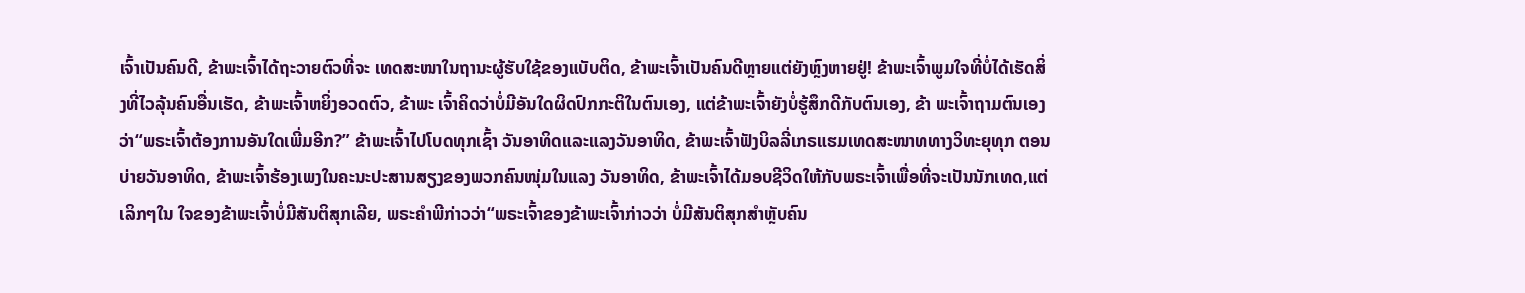ເຈົ້າເປັນຄົນດີ, ຂ້າພະເຈົ້າໄດ້ຖະວາຍຕົວທີ່ຈະ ເທດສະໜາໃນຖານະຜູ້ຮັບໃຊ້ຂອງແບັບຕິດ, ຂ້າພະເຈົ້າເປັນຄົນດີຫຼາຍແຕ່ຍັງຫຼົງຫາຍຢູ່! ຂ້າພະເຈົ້າພູມໃຈທີ່ບໍ່ໄດ້ເຮັດສິ່ງທີ່ໄວລຸ້ນຄົນອື່ນເຮັດ, ຂ້າພະເຈົ້າຫຍິ່ງອວດຕົວ, ຂ້າພະ ເຈົ້າຄິດວ່າບໍ່ມີອັນໃດຜິດປົກກະຕິໃນຕົນເອງ, ແຕ່ຂ້າພະເຈົ້າຍັງບໍ່ຮູ້ສຶກດີກັບຕົນເອງ, ຂ້າ ພະເຈົ້າຖາມຕົນເອງວ່າ“ພຣະເຈົ້າຕ້ອງການອັນໃດເພີ່ມອີກ?” ຂ້າພະເຈົ້າໄປໂບດທຸກເຊົ້າ ວັນອາທິດແລະແລງວັນອາທິດ, ຂ້າພະເຈົ້າຟັງບິລລີ່ເກຣແຮມເທດສະໜາທທາງວິທະຍຸທຸກ ຕອນບ່າຍວັນອາທິດ, ຂ້າພະເຈົ້າຮ້ອງເພງໃນຄະນະປະສານສຽງຂອງພວກຄົນໜຸ່ມໃນແລງ ວັນອາທິດ, ຂ້າພະເຈົ້າໄດ້ມອບຊີວິດໃຫ້ກັບພຣະເຈົ້າເພື່ອທີ່ຈະເປັນນັກເທດ,ແຕ່ເລິກໆໃນ ໃຈຂອງຂ້າພະເຈົ້າບໍ່ມີສັນຕິສຸກເລີຍ, ພຣະຄໍາພີກ່າວວ່າ“ພຣະເຈົ້າຂອງຂ້າພະເຈົ້າກ່າວວ່າ ບໍ່ມີສັນຕິສຸກສໍາຫຼັບຄົນ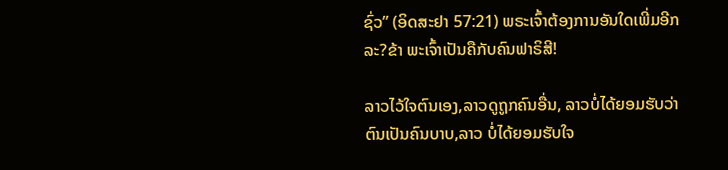ຊົ່ວ” (ອິດສະຢາ 57:21) ພຣະເຈົ້າຕ້ອງການອັນໃດເພີ່ມອີກລະ?ຂ້າ ພະເຈົ້າເປັນຄືກັບຄົນຟາຣິສີ!

ລາວໄວ້ໃຈຕົນເອງ,ລາວດູຖູກຄົນອື່ນ, ລາວບໍ່ໄດ້ຍອມຮັບວ່າຕົນເປັນຄົນບາບ,ລາວ ບໍ່ໄດ້ຍອມຮັບໃຈ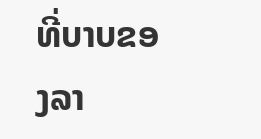ທີ່ບາບຂອງລາ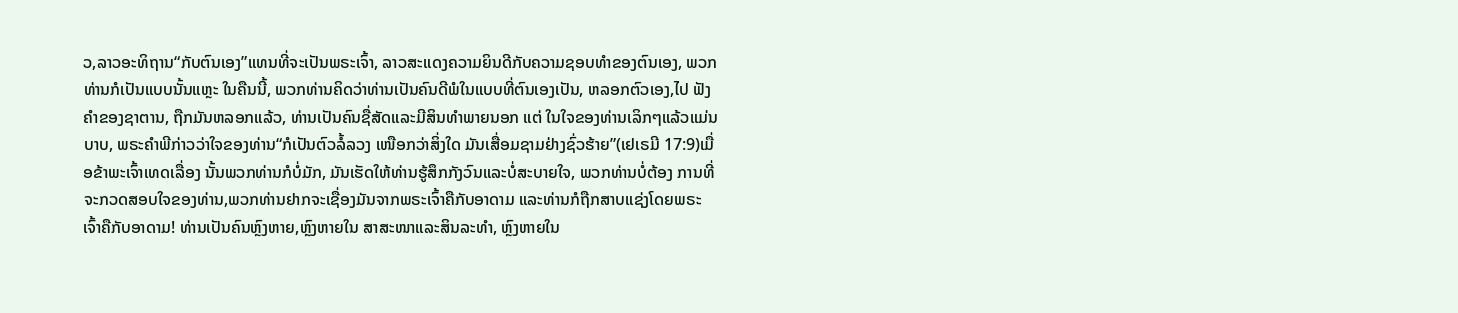ວ,ລາວອະທິຖານ“ກັບຕົນເອງ”ແທນທີ່ຈະເປັນພຣະເຈົ້າ, ລາວສະແດງຄວາມຍິນດີກັບຄວາມຊອບທໍາຂອງຕົນເອງ, ພວກທ່ານກໍເປັນແບບນັ້ນແຫຼະ ໃນຄືນນີ້, ພວກທ່ານຄິດວ່າທ່ານເປັນຄົນດີພໍໃນແບບທີ່ຕົນເອງເປັນ, ຫລອກຕົວເອງ,ໄປ ຟັງຄໍາຂອງຊາຕານ, ຖືກມັນຫລອກແລ້ວ, ທ່ານເປັນຄົນຊື່ສັດແລະມີສິນທໍາພາຍນອກ ແຕ່ ໃນໃຈຂອງທ່ານເລິກໆແລ້ວແມ່ນບາບ, ພຣະຄໍາພີກ່າວວ່າໃຈຂອງທ່ານ“ກໍເປັນຕົວລໍ້ລວງ ເໜືອກວ່າສິ່ງໃດ ມັນເສື່ອມຊາມຢ່າງຊົ່ວຮ້າຍ”(ເຢເຣມີ 17:9)ເມື່ອຂ້າພະເຈົ້າເທດເລື່ອງ ນັ້ນພວກທ່ານກໍບໍ່ມັກ, ມັນເຮັດໃຫ້ທ່ານຮູ້ສຶກກັງວົນແລະບໍ່ສະບາຍໃຈ, ພວກທ່ານບໍ່ຕ້ອງ ການທີ່ຈະກວດສອບໃຈຂອງທ່ານ,ພວກທ່ານຢາກຈະເຊື່ອງມັນຈາກພຣະເຈົ້າຄືກັບອາດາມ ແລະທ່ານກໍຖືກສາບແຊ່ງໂດຍພຣະເຈົ້າຄືກັບອາດາມ! ທ່ານເປັນຄົນຫຼົງຫາຍ,ຫຼົງຫາຍໃນ ສາສະໜາແລະສິນລະທໍາ, ຫຼົງຫາຍໃນ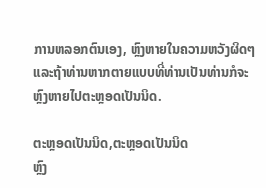ການຫລອກຕົນເອງ, ຫຼົງຫາຍໃນຄວາມຫວັງຜິດໆ ແລະຖ້າທ່ານຫາກຕາຍແບບທີ່ທ່ານເປັນທ່ານກໍຈະຫຼົງຫາຍໄປຕະຫຼອດເປັນນິດ.

ຕະຫຼອດເປັນນິດ,ຕະຫຼອດເປັນນິດ
ຫຼົງ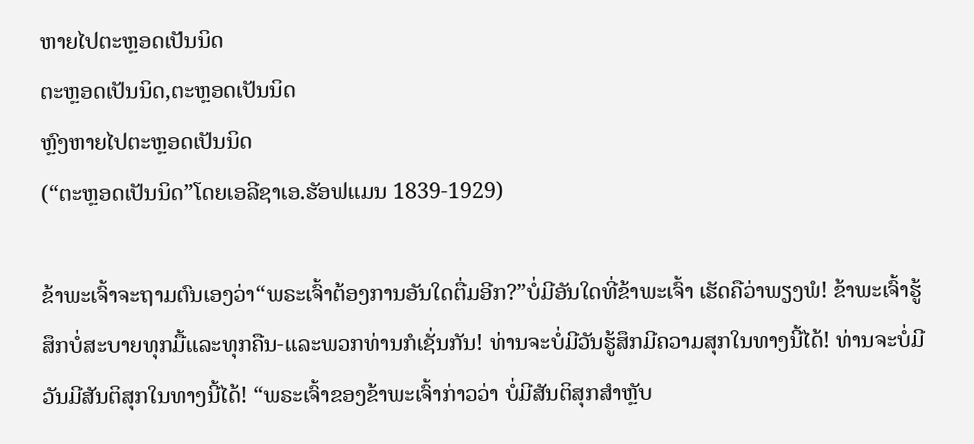ຫາຍໄປຕະຫຼອດເປັນນິດ
ຕະຫຼອດເປັນນິດ,ຕະຫຼອດເປັນນິດ
ຫຼົງຫາຍໄປຕະຫຼອດເປັນນິດ
(“ຕະຫຼອດເປັນນິດ”ໂດຍເອລີຊາເອ.ຮັອຟແມນ 1839-1929)

ຂ້າພະເຈົ້າຈະຖາມຕົນເອງວ່າ“ພຣະເຈົ້າຕ້ອງການອັນໃດຕື່ມອີກ?”ບໍ່ມີອັນໃດທີ່ຂ້າພະເຈົ້າ ເຮັດຄືວ່າພຽງພໍ! ຂ້າພະເຈົ້າຮູ້ສຶກບໍ່ສະບາຍທຸກມື້ແລະທຸກຄືນ-ແລະພວກທ່ານກໍເຊັ່ນກັນ! ທ່ານຈະບໍ່ມີວັນຮູ້ສຶກມີຄວາມສຸກໃນທາງນີ້ໄດ້! ທ່ານຈະບໍ່ມີວັນມີສັນຕິສຸກໃນທາງນີ້ໄດ້! “ພຣະເຈົ້າຂອງຂ້າພະເຈົ້າກ່າວວ່າ ບໍ່ມີສັນຕິສຸກສໍາຫຼັບ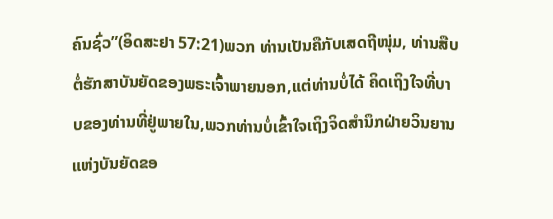ຄົນຊົ່ວ”(ອິດສະຢາ 57:21)ພວກ ທ່ານເປັນຄືກັບເສດຖີໜຸ່ມ, ທ່ານສືບຕໍ່ຮັກສາບັນຍັດຂອງພຣະເຈົ້າພາຍນອກ,ແຕ່ທ່ານບໍ່ໄດ້ ຄິດເຖິງໃຈທີ່ບາບຂອງທ່ານທີ່ຢູ່ພາຍໃນ,ພວກທ່ານບໍ່ເຂົ້າໃຈເຖິງຈິດສໍານຶກຝ່າຍວິນຍານ ແຫ່ງບັນຍັດຂອ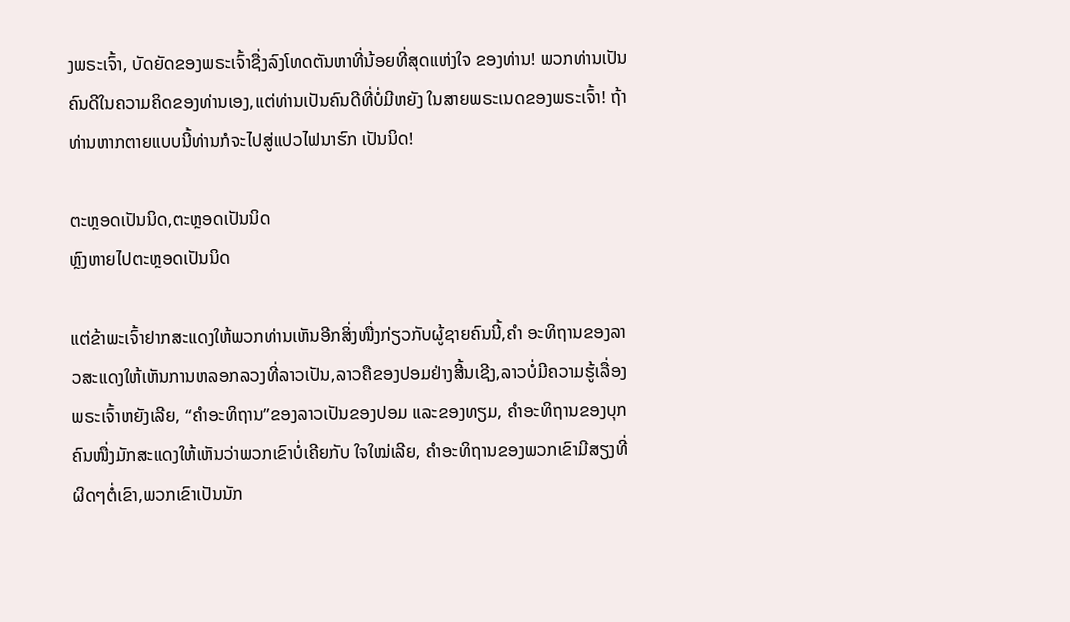ງພຣະເຈົ້າ, ບັດຍັດຂອງພຣະເຈົ້າຊື່ງລົງໂທດຕັນຫາທີ່ນ້ອຍທີ່ສຸດແຫ່ງໃຈ ຂອງທ່ານ! ພວກທ່ານເປັນຄົນດີໃນຄວາມຄິດຂອງທ່ານເອງ,ແຕ່ທ່ານເປັນຄົນດີທີ່ບໍ່ມີຫຍັງ ໃນສາຍພຣະເນດຂອງພຣະເຈົ້າ! ຖ້າທ່ານຫາກຕາຍແບບນີ້ທ່ານກໍຈະໄປສູ່ແປວໄຟນາຮົກ ເປັນນິດ!

ຕະຫຼອດເປັນນິດ,ຕະຫຼອດເປັນນິດ
ຫຼົງຫາຍໄປຕະຫຼອດເປັນນິດ

ແຕ່ຂ້າພະເຈົ້າຢາກສະແດງໃຫ້ພວກທ່ານເຫັນອີກສິ່ງໜື່ງກ່ຽວກັບຜູ້ຊາຍຄົນນີ້,ຄໍາ ອະທິຖານຂອງລາວສະແດງໃຫ້ເຫັນການຫລອກລວງທີ່ລາວເປັນ,ລາວຄືຂອງປອມຢ່າງສີ້ນເຊີງ,ລາວບໍ່ມີຄວາມຮູ້ເລື່ອງພຣະເຈົ້າຫຍັງເລີຍ, “ຄໍາອະທິຖານ”ຂອງລາວເປັນຂອງປອມ ແລະຂອງທຽມ, ຄໍາອະທິຖານຂອງບຸກຄົນໜື່ງມັກສະແດງໃຫ້ເຫັນວ່າພວກເຂົາບໍ່ເຄີຍກັບ ໃຈໃໝ່ເລີຍ, ຄໍາອະທິຖານຂອງພວກເຂົາມີສຽງທີ່ຜິດໆຕໍ່ເຂົາ,ພວກເຂົາເປັນນັກ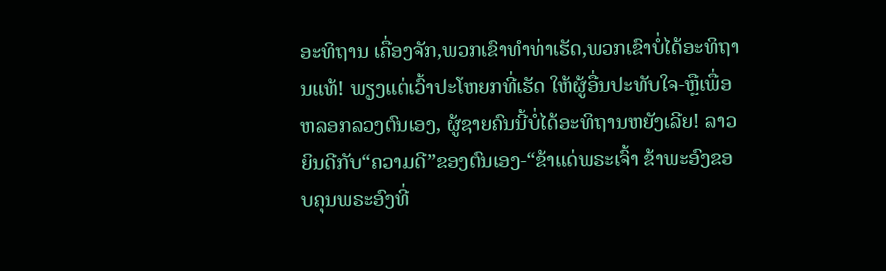ອະທິຖານ ເຄື່ອງຈັກ,ພວກເຂົາທໍາທ່າເຮັດ,ພວກເຂົາບໍ່ໄດ້ອະທິຖານແທ້! ພຽງແຕ່ເວົ້າປະໂຫຍກທີ່ເຮັດ ໃຫ້ຜູ້ອື່ນປະທັບໃຈ-ຫຼືເພື່ອຫລອກລວງຕົນເອງ, ຜູ້ຊາຍຄົນນີ້ບໍ່ໄດ້ອະທິຖານຫຍັງເລີຍ! ລາວຍິນດີກັບ“ຄວາມດີ”ຂອງຕົນເອງ-“ຂ້າແດ່ພຣະເຈົ້າ ຂ້າພະອົງຂອບຄຸນພຣະອົງທີ່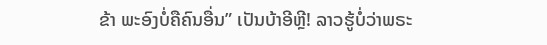ຂ້າ ພະອົງບໍ່ຄືຄົນອື່ນ” ເປັນບ້າອີຫຼີ! ລາວຮູ້ບໍ່ວ່າພຣະ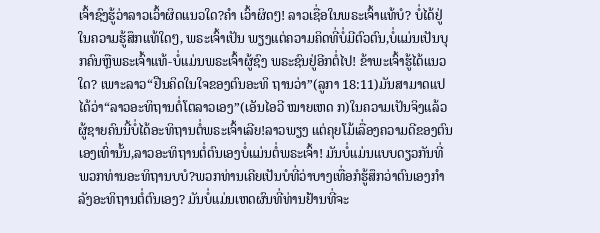ເຈົ້າຊົງຮູ້ວ່າລາວເວົ້າຜິດແນວໃດ?ຄໍາ ເວົ້າຜິດໆ! ລາວເຊື່ອໃນພຣະເຈົ້າແທ້ບໍ? ບໍ່ໄດ້ຢູ່ໃນຄວາມຮູ້ສຶກແທ້ໃດໆ, ພຣະເຈົ້າເປັນ ພຽງແຕ່ຄວາມຄິດທີ່ບໍ່ມີຕົວຕົນ,ບໍ່ແມ່ນເປັນບຸກຄົນຫຼືພຣະເຈົ້າແທ້-ບໍ່ແມ່ນພຣະເຈົ້າຜູ້ຊົງ ພຣະຊົນຢູ່ອີກຕໍ່ໄປ! ຂ້າພະເຈົ້າຮູ້ໄດ້ແນວໃດ? ເພາະລາວ“ຢືນຄິດໃນໃຈຂອງຕົນອະທິ ຖານວ່າ”(ລູກາ 18:11)ມັນສາມາດແປໄດ້ວ່າ“ລາວອະທິຖານຕໍ່ໂຕລາວເອງ”(ເອັນໄອວີ ໝາຍເຫດ ກ)ໃນຄວາມເປັນຈິງແລ້ວຜູ້ຊາຍຄົນນີ້ບໍ່ໄດ້ອະທິຖານຕໍ່ພຣະເຈົ້າເລີຍ!ລາວພຽງ ແຕ່ຄຸຍໂມ້ເລື່ອງຄວາມດີຂອງຕົນເອງເທົ່ານັ້ນ,ລາວອະທິຖານຕໍ່ຕົນເອງບໍ່ແມ່ນຕໍ່ພຣະເຈົ້າ! ມັນບໍ່ແມ່ນແບບດຽວກັນທີ່ພວກທ່ານອະທິຖານບບໍ?ພວກທ່ານເຄີຍເປັນບໍທີ່ວ່າບາງເທື່ອກໍຮູ້ສຶກວ່າຕົນເອງກໍາລັງອະທິຖານຕໍ່ຕົນເອງ? ມັນບໍ່ແມ່ນເຫດຜົນທີ່ທ່ານຢ້ານທີ່ຈະ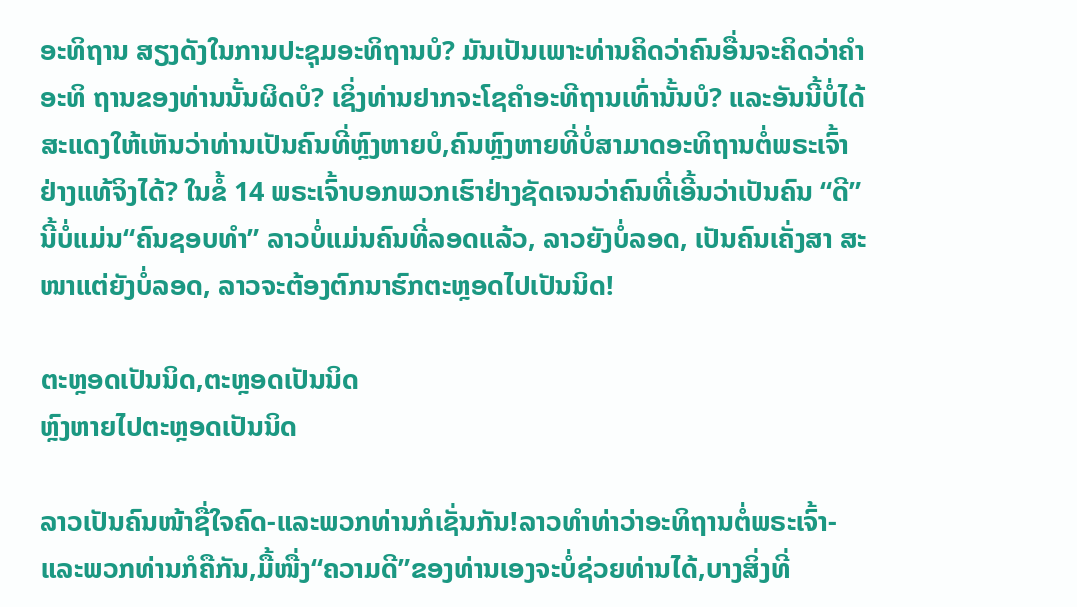ອະທິຖານ ສຽງດັງໃນການປະຊຸມອະທິຖານບໍ? ມັນເປັນເພາະທ່ານຄິດວ່າຄົນອື່ນຈະຄິດວ່າຄໍາອະທິ ຖານຂອງທ່ານນັ້ນຜິດບໍ? ເຊິ່ງທ່ານຢາກຈະໂຊຄໍາອະທີຖານເທົ່ານັ້ນບໍ? ແລະອັນນີ້ບໍ່ໄດ້ ສະແດງໃຫ້ເຫັນວ່າທ່ານເປັນຄົນທີ່ຫຼົງຫາຍບໍ,ຄົນຫຼົງຫາຍທີ່ບໍ່ສາມາດອະທິຖານຕໍ່ພຣະເຈົ້າຢ່າງແທ້ຈິງໄດ້? ໃນຂໍ້ 14 ພຣະເຈົ້າບອກພວກເຮົາຢ່າງຊັດເຈນວ່າຄົນທີ່ເອີ້ນວ່າເປັນຄົນ “ດີ”ນີ້ບໍ່ແມ່ນ“ຄົນຊອບທໍາ” ລາວບໍ່ແມ່ນຄົນທີ່ລອດແລ້ວ, ລາວຍັງບໍ່ລອດ, ເປັນຄົນເຄັ່ງສາ ສະໜາແຕ່ຍັງບໍ່ລອດ, ລາວຈະຕ້ອງຕົກນາຮົກຕະຫຼອດໄປເປັນນິດ!

ຕະຫຼອດເປັນນິດ,ຕະຫຼອດເປັນນິດ
ຫຼົງຫາຍໄປຕະຫຼອດເປັນນິດ

ລາວເປັນຄົນໜ້າຊື່ໃຈຄົດ-ແລະພວກທ່ານກໍເຊັ່ນກັນ!ລາວທໍາທ່າວ່າອະທິຖານຕໍ່ພຣະເຈົ້າ-ແລະພວກທ່ານກໍຄືກັນ,ມື້ໜື່ງ“ຄວາມດີ”ຂອງທ່ານເອງຈະບໍ່ຊ່ວຍທ່ານໄດ້,ບາງສິ່ງທີ່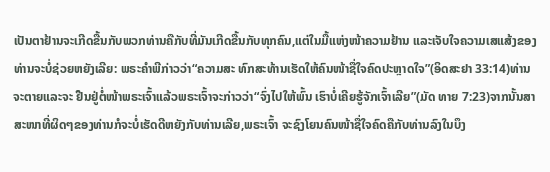ເປັນຕາຢ້ານຈະເກີດຂື້ນກັບພວກທ່ານຄືກັບທີ່ມັນເກີດຂື້ນກັບທຸກຄົນ,ແຕ່ໃນມື້ແຫ່ງໜ້າຄວາມຢ້ານ ແລະເຈັບໃຈຄວາມເສແສ້ງຂອງທ່ານຈະບໍ່ຊ່ວຍຫຍັງເລີຍ: ພຣະຄໍາພີກ່າວວ່າ“ຄວາມສະ ທົກສະທ້ານເຮັດໃຫ້ຄົນໜ້າຊື່ໃຈຄົດປະຫຼາດໃຈ”(ອິດສະຢາ 33:14)ທ່ານຈະຕາຍແລະຈະ ຢືນຢູ່ຕໍ່ໜ້າພຣະເຈົ້າແລ້ວພຣະເຈົ້າຈະກ່າວວ່າ“ຈົ່ງໄປໃຫ້ພົ້ນ ເຮົາບໍ່ເຄີຍຮູ້ຈັກເຈົ້າເລີຍ”(ມັດ ທາຍ 7:23)ຈາກນັ້ນສາສະໜາທີ່ຜິດໆຂອງທ່ານກໍຈະບໍ່ເຮັດດີຫຍັງກັບທ່ານເລີຍ,ພຣະເຈົ້າ ຈະຊົງໂຍນຄົນໜ້າຊື່ໃຈຄົດຄືກັບທ່ານລົງໃນບຶງ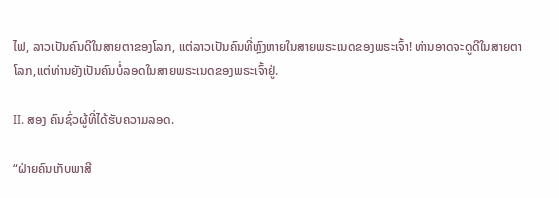ໄຟ, ລາວເປັນຄົນດີໃນສາຍຕາຂອງໂລກ, ແຕ່ລາວເປັນຄົນທີ່ຫຼົງຫາຍໃນສາຍພຣະເນດຂອງພຣະເຈົ້າ! ທ່ານອາດຈະດູດີໃນສາຍຕາ ໂລກ,ແຕ່ທ່ານຍັງເປັນຄົນບໍ່ລອດໃນສາຍພຣະເນດຂອງພຣະເຈົ້າຢູ່.

II. ສອງ ຄົນຊົ່ວຜູ້ທີ່ໄດ້ຮັບຄວາມລອດ.

“ຝ່າຍຄົນເກັບພາສີ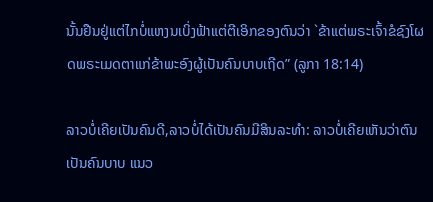ນັ້ນຢືນຢູ່ແຕ່ໄກບໍ່ແຫງນເບິ່ງຟ້າແຕ່ຕີເອິກຂອງຕົນວ່າ `ຂ້າແຕ່ພຣະເຈົ້າຂໍຊົງໂຜດພຣະເມດຕາແກ່ຂ້າພະອົງຜູ້ເປັນຄົນບາບເຖີດ” (ລູກາ 18:14)

ລາວບໍ່ເຄີຍເປັນຄົນດີ,ລາວບໍ່ໄດ້ເປັນຄົນມີສິນລະທໍາ: ລາວບໍ່ເຄີຍເຫັນວ່າຕົນເປັນຄົນບາບ ແນວ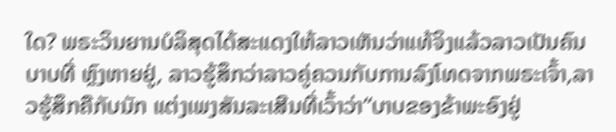ໃດ? ພຣະວິນຍານບໍລິສຸດໄດ້ສະແດງໃຫ້ລາວເຫັນວ່າແທ້ຈິງແລ້ວລາວເປັນຄົນບາບທີ່ ຫຼົງຫາຍຢູ່, ລາວຮູ້ສຶກວ່າລາວຄູ່ຄວນກັບການລົງໂທດຈາກພຣະເຈົ້າ,ລາວຮູ້ສຶກຄືກັບນັກ ແຕ່ງເພງສັນລະເສີນທີ່ເວົ້າວ່າ“ບາບຂອງຂ້າພະອົງຢູ່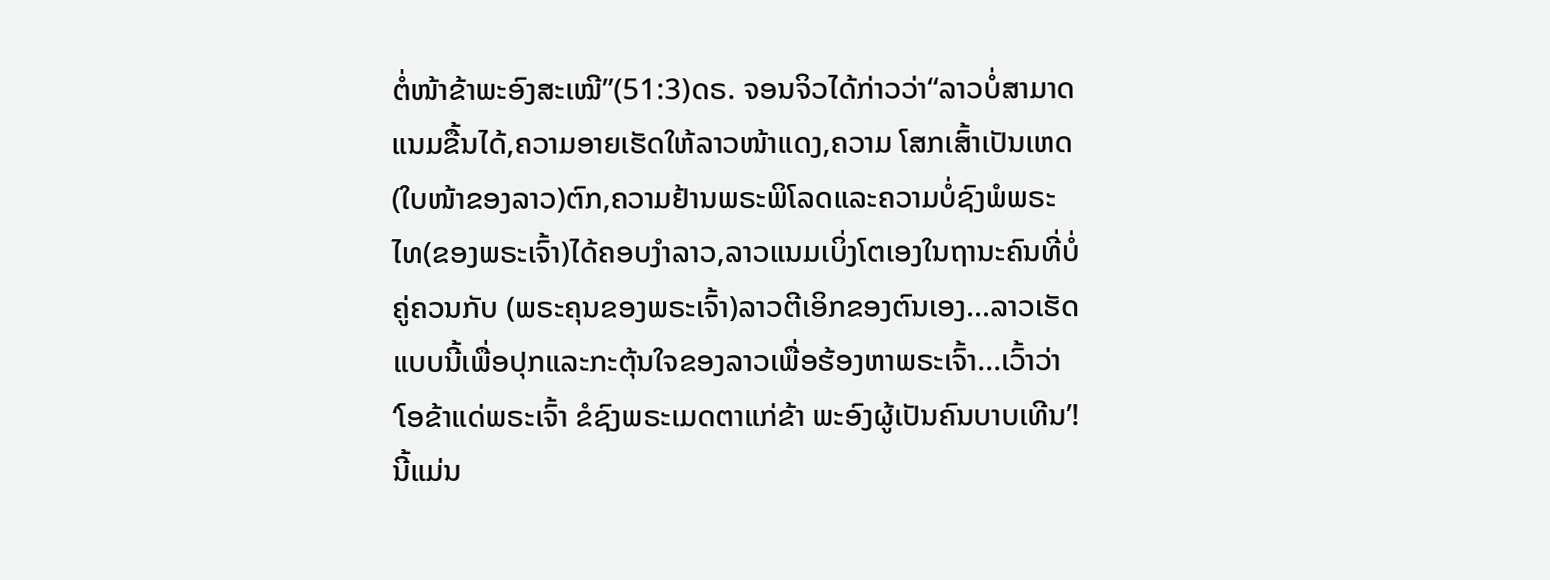ຕໍ່ໜ້າຂ້າພະອົງສະເໝີ”(51:3)ດຣ. ຈອນຈິວໄດ້ກ່າວວ່າ“ລາວບໍ່ສາມາດແນມຂື້ນໄດ້,ຄວາມອາຍເຮັດໃຫ້ລາວໜ້າແດງ,ຄວາມ ໂສກເສົ້າເປັນເຫດ(ໃບໜ້າຂອງລາວ)ຕົກ,ຄວາມຢ້ານພຣະພິໂລດແລະຄວາມບໍ່ຊົງພໍພຣະ ໄທ(ຂອງພຣະເຈົ້າ)ໄດ້ຄອບງໍາລາວ,ລາວແນມເບິ່ງໂຕເອງໃນຖານະຄົນທີ່ບໍ່ຄູ່ຄວນກັບ (ພຣະຄຸນຂອງພຣະເຈົ້າ)ລາວຕີເອິກຂອງຕົນເອງ...ລາວເຮັດແບບນີ້ເພື່ອປຸກແລະກະຕຸ້ນໃຈຂອງລາວເພື່ອຮ້ອງຫາພຣະເຈົ້າ...ເວົ້າວ່າ ‘ໂອຂ້າແດ່ພຣະເຈົ້າ ຂໍຊົງພຣະເມດຕາແກ່ຂ້າ ພະອົງຜູ້ເປັນຄົນບາບເທີນ’! ນີ້ແມ່ນ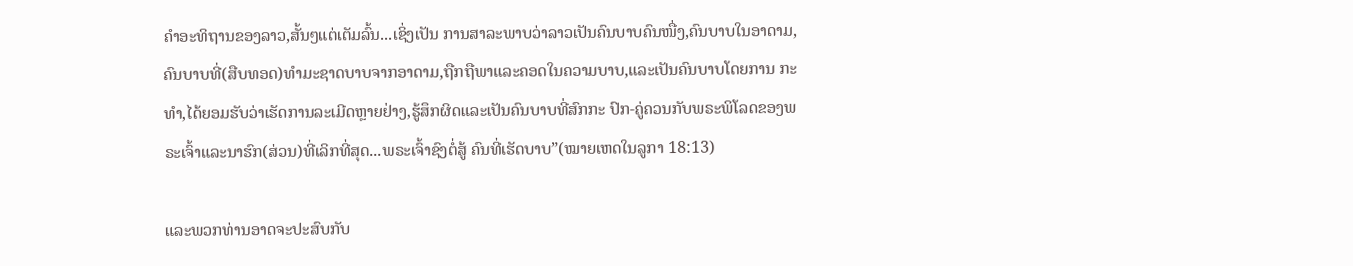ຄໍາອະທິຖານຂອງລາວ,ສັ້ນໆແຕ່ເຕັມລົ້ນ...ເຊິ່ງເປັນ ການສາລະພາບວ່າລາວເປັນຄົນບາບຄົນໜື່ງ,ຄົນບາບໃນອາດາມ,ຄົນບາບທີ່(ສືບທອດ)ທໍາມະຊາດບາບຈາກອາດາມ,ຖືກຖືພາແລະຄອດໃນຄວາມບາບ,ແລະເປັນຄົນບາບໂດຍການ ກະທໍາ,ໄດ້ຍອມຮັບວ່າເຮັດການລະເມີດຫຼາຍຢ່າງ,ຮູ້ສຶກຜິດແລະເປັນຄົນບາບທີ່ສົກກະ ປົກ-ຄູ່ຄວນກັບພຣະພິໂລດຂອງພຣະເຈົ້າແລະນາຮົກ(ສ່ວນ)ທີ່ເລິກທີ່ສຸດ...ພຣະເຈົ້າຊົງຕໍ່ສູ້ ຄົນທີ່ເຮັດບາບ”(ໝາຍເຫດໃນລູກາ 18:13)

ແລະພວກທ່ານອາດຈະປະສົບກັບ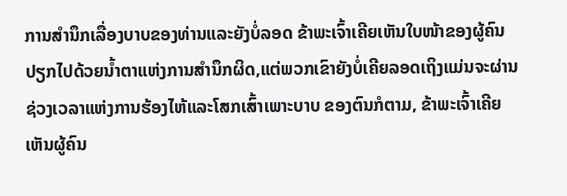ການສໍານຶກເລື່ອງບາບຂອງທ່ານແລະຍັງບໍ່ລອດ ຂ້າພະເຈົ້າເຄີຍເຫັນໃບໜ້າຂອງຜູ້ຄົນປຽກໄປດ້ວຍນໍ້າຕາແຫ່ງການສໍານຶກຜິດ,ແຕ່ພວກເຂົາຍັງບໍ່ເຄີຍລອດເຖິງແມ່ນຈະຜ່ານຊ່ວງເວລາແຫ່ງການຮ້ອງໄຫ້ແລະໂສກເສົ້າເພາະບາບ ຂອງຕົນກໍຕາມ, ຂ້າພະເຈົ້າເຄີຍເຫັນຜູ້ຄົນ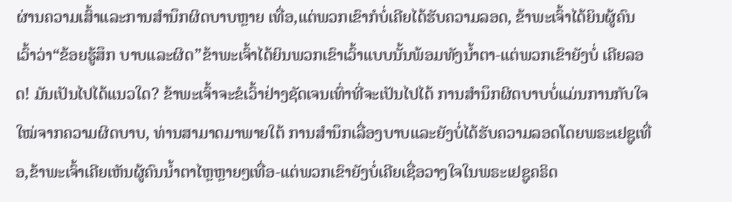ຜ່ານຄວາມເສົ້າແລະການສໍານຶກຜິດບາບຫຼາຍ ເທື່ອ,ແຕ່ພວກເຂົາກໍບໍ່ເຄີຍໄດ້ຮັບຄວາມລອດ, ຂ້າພະເຈົ້າໄດ້ຍິນຜູ້ຄົນເວົ້າວ່າ“ຂ້ອຍຮູ້ສຶກ ບາບແລະຜິດ”ຂ້າພະເຈົ້າໄດ້ຍິນພວກເຂົາເວົ້າແບບນັ້ນພ້ອມທັງນໍ້າຕາ-ແຕ່ພວກເຂົາຍັງບໍ່ ເຄີຍລອດ! ມັນເປັນໄປໄດ້ແນວໃດ? ຂ້າພະເຈົ້າຈະຂໍເວົ້າຢ່າງຊັດເຈນເທົ່າທີ່ຈະເປັນໄປໄດ້ ການສໍານຶກຜິດບາບບໍ່ແມ່ນການກັບໃຈໃໝ່ຈາກຄວາມຜິດບາບ, ທ່ານສາມາດມາພາຍໃຕ້ ການສໍານຶກເລື່ອງບາບແລະຍັງບໍ່ໄດ້ຮັບຄວາມລອດໂດຍພຣະເຢຊູເທື່ອ,ຂ້າພະເຈົ້າເຄີຍເຫັນຜູ້ຄົນນໍ້າຕາໄຫຼຫຼາຍໆເທື່ອ-ແຕ່ພວກເຂົາຍັງບໍ່ເຄີຍເຊື່ອວາງໃຈໃນພຣະເຢຊູຄຣິດ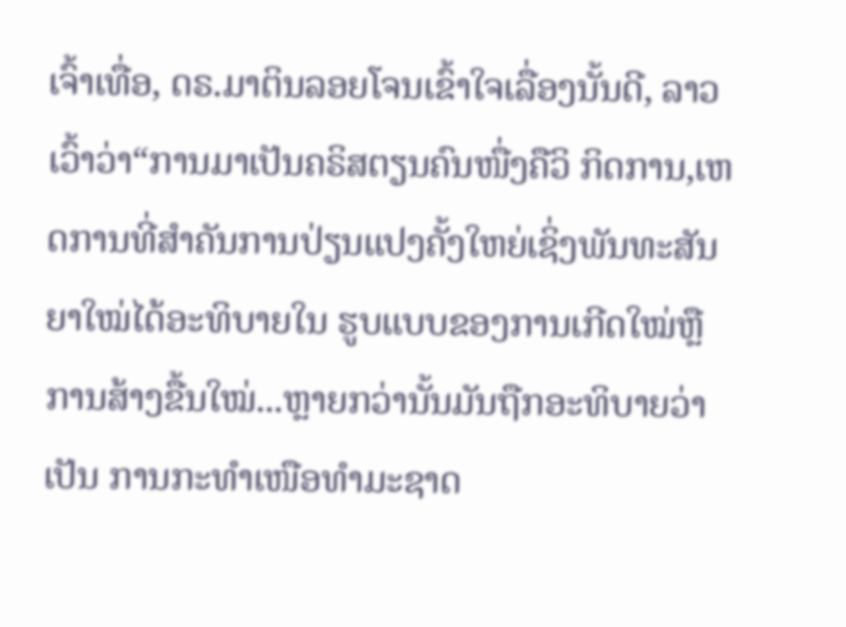ເຈົ້າເທື່ອ, ດຣ.ມາຕິນລອຍໂຈນເຂົ້າໃຈເລື່ອງນັ້ນດີ, ລາວເວົ້າວ່າ“ການມາເປັນຄຣິສຕຽນຄົນໜື່ງຄືວິ ກິດການ,ເຫດການທີ່ສໍາຄັນການປ່ຽນແປງຄັ້ງໃຫຍ່ເຊິ່ງພັນທະສັນຍາໃໝ່ໄດ້ອະທິບາຍໃນ ຮູບແບບຂອງການເກີດໃໝ່ຫຼືການສ້າງຂື້ນໃໝ່...ຫຼາຍກວ່ານັ້ນມັນຖືກອະທິບາຍວ່າເປັນ ການກະທໍາເໜືອທໍາມະຊາດ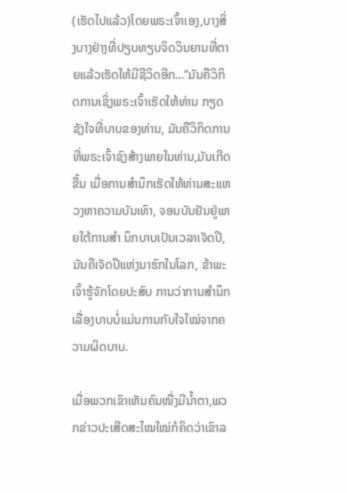(ເຮັດໄປແລ້ວ)ໂດຍພຣະເຈົ້າເອງ,ບາງສິ່ງບາງຢ່າງທີ່ປຽບທຽບຈິດວິນຍານທີ່ຕາຍແລ້ວເຮັດໃຫ້ມີຊີວິດອີກ...”ມັນຄືວິກິດການເຊິ່ງພຣະເຈົ້າເຮັດໃຫ້ທ່ານ ກຽດຊັງໃຈທີ່ບາບຂອງທ່ານ, ມັນຄືວິກິດການທີ່ພຣະເຈົ້າຊົງສ້າງພາຍໃນທ່ານ,ມັນເກີດຂື້ນ ເມື່ອການສໍານຶກເຮັດໃຫ້ທ່ານສະແຫວງຫາຄວາມບັນເທົາ, ຈອນບັນຢັນຢູ່ພາຍໃຕ້ການສໍາ ນຶກບາບເປັນເວລາເຈັດປີ, ມັນຄືເຈັດປີແຫ່ງນາຮົກໃນໂລກ, ຂ້າພະເຈົ້າຮູ້ຈັກໂດຍປະສົບ ການວ່າການສໍານຶກເລື່ອງບາບບໍ່ແມ່ນການກັບໃຈໃໝ່ຈາກຄວາມຜິດບາບ.

ເມື່ອພວກເຂົາເຫັນຄົນໜື່ງມີນໍ້າຕາ,ພວກຂ່າວປະເສີດສະໄໝໃໝ່ກໍຄິດວ່າເຂົາລ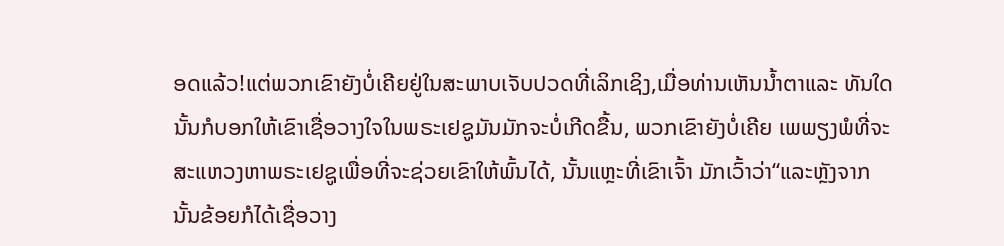ອດແລ້ວ!ແຕ່ພວກເຂົາຍັງບໍ່ເຄີຍຢູ່ໃນສະພາບເຈັບປວດທີ່ເລິກເຊິງ,ເມື່ອທ່ານເຫັນນໍ້າຕາແລະ ທັນໃດນັ້ນກໍບອກໃຫ້ເຂົາເຊື່ອວາງໃຈໃນພຣະເຢຊູມັນມັກຈະບໍ່ເກີດຂື້ນ, ພວກເຂົາຍັງບໍ່ເຄີຍ ເພພຽງພໍທີ່ຈະສະແຫວງຫາພຣະເຢຊູເພື່ອທີ່ຈະຊ່ວຍເຂົາໃຫ້ພົ້ນໄດ້, ນັ້ນແຫຼະທີ່ເຂົາເຈົ້າ ມັກເວົ້າວ່າ“ແລະຫຼັງຈາກນັ້ນຂ້ອຍກໍໄດ້ເຊື່ອວາງ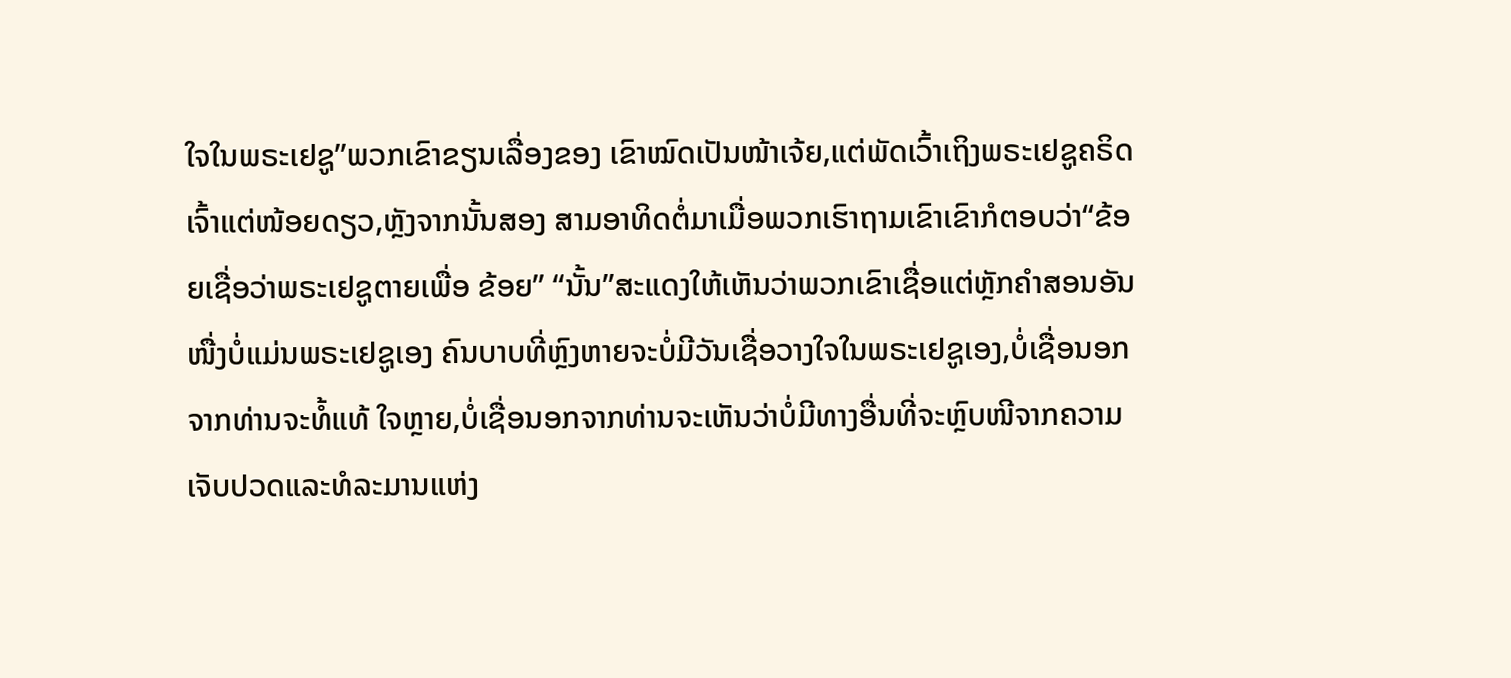ໃຈໃນພຣະເຢຊູ”ພວກເຂົາຂຽນເລື່ອງຂອງ ເຂົາໝົດເປັນໜ້າເຈ້ຍ,ແຕ່ພັດເວົ້າເຖິງພຣະເຢຊູຄຣິດເຈົ້າແຕ່ໜ້ອຍດຽວ,ຫຼັງຈາກນັ້ນສອງ ສາມອາທິດຕໍ່ມາເມື່ອພວກເຮົາຖາມເຂົາເຂົາກໍຕອບວ່າ“ຂ້ອຍເຊື່ອວ່າພຣະເຢຊູຕາຍເພື່ອ ຂ້ອຍ” “ນັ້ນ”ສະແດງໃຫ້ເຫັນວ່າພວກເຂົາເຊື່ອແຕ່ຫຼັກຄໍາສອນອັນໜື່ງບໍ່ແມ່ນພຣະເຢຊູເອງ ຄົນບາບທີ່ຫຼົງຫາຍຈະບໍ່ມີວັນເຊື່ອວາງໃຈໃນພຣະເຢຊູເອງ,ບໍ່ເຊື່ອນອກຈາກທ່ານຈະທໍ້ແທ້ ໃຈຫຼາຍ,ບໍ່ເຊື່ອນອກຈາກທ່ານຈະເຫັນວ່າບໍ່ມີທາງອື່ນທີ່ຈະຫຼົບໜີຈາກຄວາມເຈັບປວດແລະທໍລະມານແຫ່ງ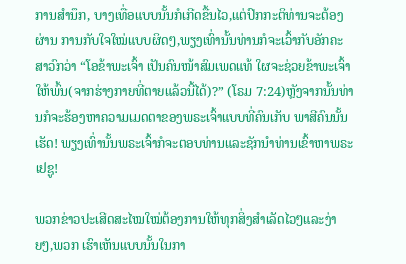ການສໍານຶກ, ບາງເທື່ອແບບນັ້ນກໍເກີດຂື້ນໄວ,ແຕ່ປົກກະຕິທ່ານຈະຕ້ອງຜ່ານ ການກັບໃຈໃໝ່ແບບຜິດໆ,ພຽງເທົ່ານັ້ນທ່ານກໍຈະເວົ້າກັບອັກຄະສາວົກວ່າ “ໂອຂ້າພະເຈົ້າ ເປັນຄົນໜ້າສົມເພດແທ້ ໃຜຈະຊ່ວຍຂ້າພະເຈົ້າໃຫ້ພົ້ນ(ຈາກຮ່າງກາຍທີ່ຕາຍແລ້ວນີ້ໄດ້)?” (ໂຣມ 7:24)ຫຼັງຈາກນັ້ນທ່ານກໍຈະຮ້ອງຫາຄວາມເມດຕາຂອງພຣະເຈົ້າແບບທີ່ຄົນເກັບ ພາສີຄົນນັ້ນເຮັດ! ພຽງເທົ່ານັ້ນພຣະເຈົ້າກໍຈະຕອບທ່ານແລະຊັກນໍາທ່ານເຂົ້າຫາພຣະເຢຊູ!

ພວກຂ່າວປະເສີດສະໄໝໃໝ່ຕ້ອງການໃຫ້ທຸກສິ່ງສໍາເລັດໄວໆແລະງ່າຍໆ,ພວກ ເຮົາເຫັນແບບນັ້ນໃນກາ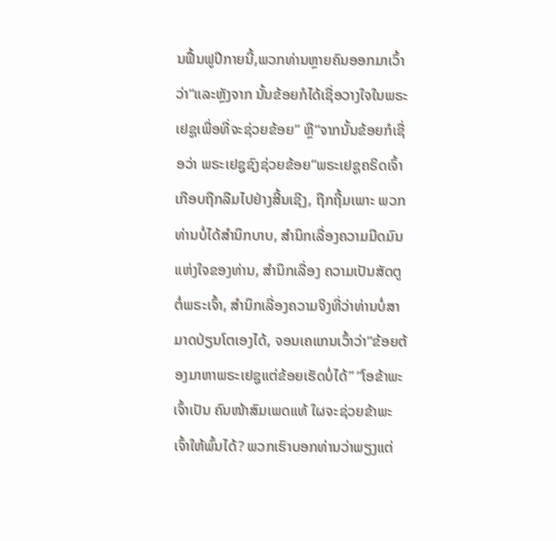ນຟື້ນຟູປີກາຍນີ້,ພວກທ່ານຫຼາຍຄົນອອກມາເວົ້າວ່າ“ແລະຫຼັງຈາກ ນັ້ນຂ້ອຍກໍໄດ້ເຊື່ອວາງໃຈໃນພຣະເຢຊູເພື່ອທີ່ຈະຊ່ວຍຂ້ອຍ” ຫຼື“ຈາກນັ້ນຂ້ອຍກໍເຊື່ອວ່າ ພຣະເຢຊູຊົງຊ່ວຍຂ້ອຍ”ພຣະເຢຊູຄຣິດເຈົ້າເກືອບຖືກລືມໄປຢ່າງສີ້ນເຊີງ, ຖືກຖີ້ມເພາະ ພວກທ່ານບໍ່ໄດ້ສໍານຶກບາບ, ສໍານຶກເລື່ອງຄວາມມືດມົນແຫ່ງໃຈຂອງທ່ານ, ສໍານຶກເລື່ອງ ຄວາມເປັນສັດຕູຕໍ່ພຣະເຈົ້າ, ສໍານຶກເລື່ອງຄວາມຈິງທີ່ວ່າທ່ານບໍ່ສາມາດປ່ຽນໂຕເອງໄດ້, ຈອນເຄແກນເວົ້າວ່າ“ຂ້ອຍຕ້ອງມາຫາພຣະເຢຊູແຕ່ຂ້ອຍເຮັດບໍ່ໄດ້” “ໂອຂ້າພະເຈົ້າເປັນ ຄົນໜ້າສົມເພດແທ້ ໃຜຈະຊ່ວຍຂ້າພະເຈົ້າໃຫ້ພົ້ນໄດ້? ພວກເຮົາບອກທ່ານວ່າພຽງແຕ່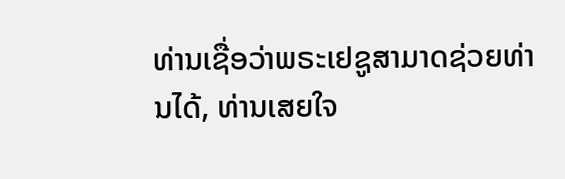ທ່ານເຊື່ອວ່າພຣະເຢຊູສາມາດຊ່ວຍທ່ານໄດ້, ທ່ານເສຍໃຈ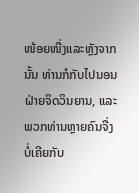ໜ້ອຍໜື່ງແລະຫຼັງຈາກນັ້ນ ທ່ານກໍກັບໄປນອນຝ່າຍຈິດວິນຍານ, ແລະພວກທ່ານຫຼາຍຄົນຈື່ງບໍ່ເຄີຍກັບ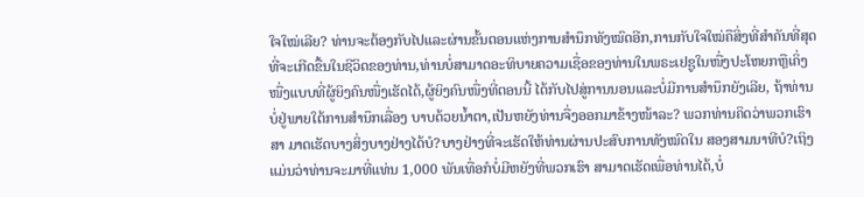ໃຈໃໝ່ເລີຍ? ທ່ານຈະຕ້ອງກັບໄປແລະຜ່ານຂັ້ນຕອນແຫ່ງການສໍານຶກທັງໝົດອີກ,ການກັບໃຈໃໝ່ຄືສິ່ງທີ່ສໍາຄັນທີ່ສຸດທີ່ຈະເກີດຂື້ນໃນຊີວິດຂອງທ່ານ,ທ່ານບໍ່ສາມາດອະທິບາຍຄວາມເຊື່ອຂອງທ່ານໃນພຣະເຢຊູໃນໜື່ງປະໂຫຍກຫຼືເຄິ່ງໜື່ງແບບທີ່ຜູ້ຍິງຄົນໜື່ງເຮັດໄດ້,ຜູ້ຍິງຄົນໜື່ງທີ່ຕອນນີ້ ໄດ້ກັບໄປສູ່ການນອນແລະບໍ່ມີການສໍານຶກຍັງເລີຍ, ຖ້າທ່ານບໍ່ຢູ່ພາຍໃຕ້ການສໍານຶກເລື່ອງ ບາບດ້ວຍນໍ້າຕາ,ເປັນຫຍັງທ່ານຈື່ງອອກມາຂ້າງໜ້າລະ? ພວກທ່ານຄິດວ່າພວກເຮົາສາ ມາດເຮັດບາງສິ່ງບາງຢ່າງໄດ້ບໍ?ບາງຢ່າງທີ່ຈະເຮັດໃຫ້ທ່ານຜ່ານປະສົບການທັງໝົດໃນ ສອງສາມນາທີບໍ?ເຖິງແມ່ນວ່າທ່ານຈະມາທີ່ແທ່ນ 1,000 ພັນເທື່ອກໍບໍ່ມີຫຍັງທີ່ພວກເຮົາ ສາມາດເຮັດເພື່ອທ່ານໄດ້,ບໍ່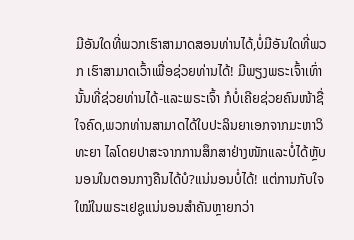ມີອັນໃດທີ່ພວກເຮົາສາມາດສອນທ່ານໄດ້,ບໍ່ມີອັນໃດທີ່ພວກ ເຮົາສາມາດເວົ້າເພື່ອຊ່ວຍທ່ານໄດ້! ມີພຽງພຣະເຈົ້າເທົ່ານັ້ນທີ່ຊ່ວຍທ່ານໄດ້-ແລະພຣະເຈົ້າ ກໍບໍ່ເຄີຍຊ່ວຍຄົນໜ້າຊື່ໃຈຄົດ,ພວກທ່ານສາມາດໄດ້ໃບປະລິນຍາເອກຈາກມະຫາວິທະຍາ ໄລໂດຍປາສະຈາກການສຶກສາຢ່າງໜັກແລະບໍ່ໄດ້ຫຼັບນອນໃນຕອນກາງຄືນໄດ້ບໍ?ແນ່ນອນບໍ່ໄດ້! ແຕ່ການກັບໃຈໃໝ່ໃນພຣະເຢຊູແນ່ນອນສໍາຄັນຫຼາຍກວ່າ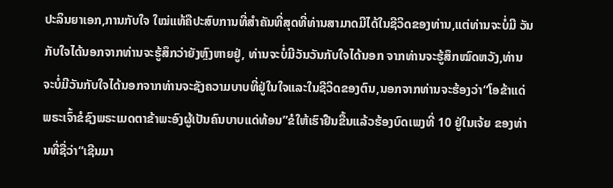ປະລິນຍາເອກ,ການກັບໃຈ ໃໝ່ແທ້ຄືປະສົບການທີ່ສໍາຄັນທີ່ສຸດທີ່ທ່ານສາມາດມີໄດ້ໃນຊີວິດຂອງທ່ານ,ແຕ່ທ່ານຈະບໍ່ມີ ວັນກັບໃຈໄດ້ນອກຈາກທ່ານຈະຮູ້ສຶກວ່າຍັງຫຼົງຫາຍຢູ່, ທ່ານຈະບໍ່ມີວັນວັນກັບໃຈໄດ້ນອກ ຈາກທ່ານຈະຮູ້ສຶກໝົດຫວັງ,ທ່ານຈະບໍ່ມີວັນກັບໃຈໄດ້ນອກຈາກທ່ານຈະຊັງຄວາມບາບທີ່ຢູ່ໃນໃຈແລະໃນຊີວິດຂອງຕົນ,ນອກຈາກທ່ານຈະຮ້ອງວ່າ“ໂອຂ້າແດ່ພຣະເຈົ້າຂໍຊົງພຣະເມດຕາຂ້າພະອົງຜູ້ເປັນຄົນບາບແດ່ທ້ອນ”ຂໍໃຫ້ເຮົາຢືນຂື້ນແລ້ວຮ້ອງບົດເພງທີ່ 10 ຢູ່ໃນເຈ້ຍ ຂອງທ່ານທີ່ຊື່ວ່າ“ເຊີນມາ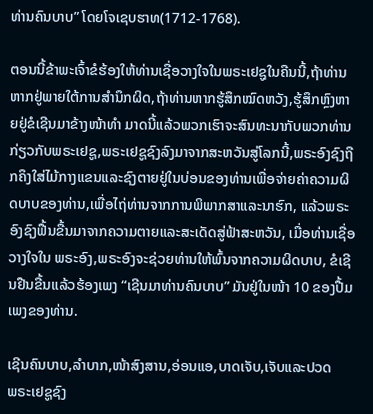ທ່ານຄົນບາບ” ໂດຍໂຈເຊບຮາທ(1712-1768).

ຕອນນີ້ຂ້າພະເຈົ້າຂໍຮ້ອງໃຫ້ທ່ານເຊື່ອວາງໃຈໃນພຣະເຢຊູໃນຄືນນີ້,ຖ້າທ່ານຫາກຢູ່ພາຍໃຕ້ການສໍານຶກຜິດ,ຖ້າທ່ານຫາກຮູ້ສຶກໝົດຫວັງ,ຮູ້ສຶກຫຼົງຫາຍຢູ່ຂໍເຊີນມາຂ້າງໜ້າທໍາ ມາດນີ້ແລ້ວພວກເຮົາຈະສົນທະນາກັບພວກທ່ານກ່ຽວກັບພຣະເຢຊູ,ພຣະເຢຊູຊົງລົງມາຈາກສະຫວັນສູ່ໂລກນີ້,ພຣະອົງຊົງຖືກຄຶງໃສ່ໄມ້ກາງແຂນແລະຊົງຕາຍຢູ່ໃນບ່ອນຂອງທ່ານເພື່ອຈ່າຍຄ່າຄວາມຜິດບາບຂອງທ່ານ,ເພື່ອໄຖ່ທ່ານຈາກການພິພາກສາແລະນາຮົກ, ແລ້ວພຣະ ອົງຊົງຟື້ນຂື້ນມາຈາກຄວາມຕາຍແລະສະເດັດສູ່ຟ້າສະຫວັນ, ເມື່ອທ່ານເຊື່ອວາງໃຈໃນ ພຣະອົງ,ພຣະອົງຈະຊ່ວຍທ່ານໃຫ້ພົ້ນຈາກຄວາມຜິດບາບ, ຂໍເຊີນຢືນຂື້ນແລ້ວຮ້ອງເພງ “ເຊີນມາທ່ານຄົນບາບ” ມັນຢູ່ໃນໜ້າ 10 ຂອງປື້ມເພງຂອງທ່ານ.

ເຊີນຄົນບາບ,ລໍາບາກ,ໜ້າສົງສານ,ອ່ອນແອ,ບາດເຈັບ,ເຈັບແລະປວດ
ພຣະເຢຊູຊົງ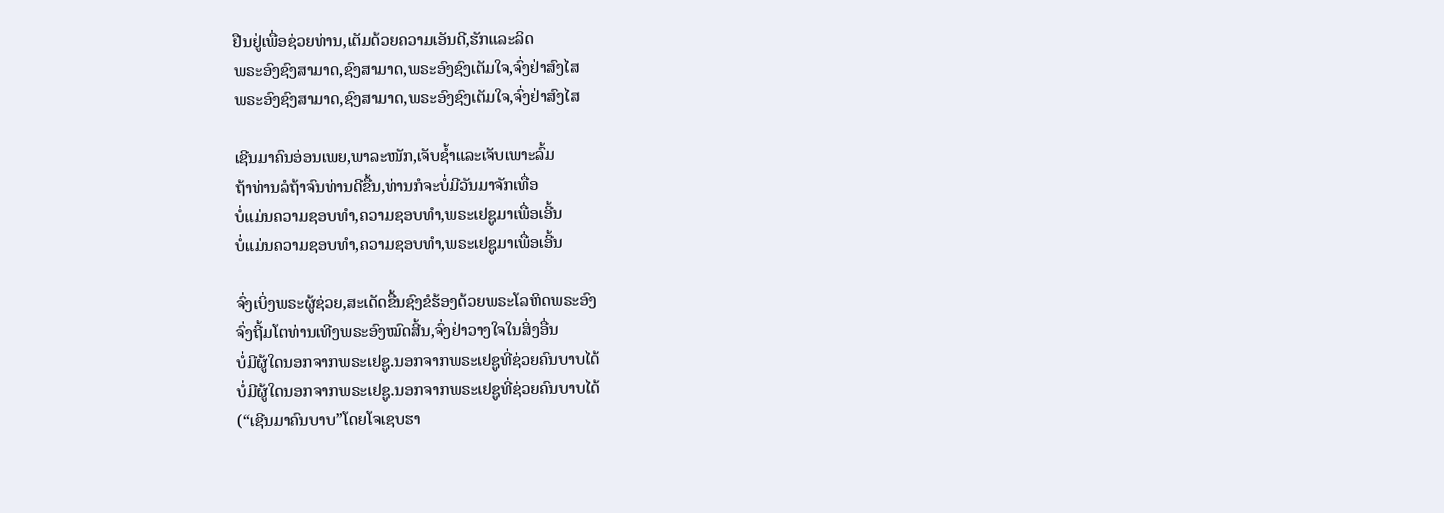ຢືນຢູ່ເພື່ອຊ່ວຍທ່ານ,ເຕັມດ້ວຍຄວາມເອັນດີ,ຮັກແລະລິດ
ພຣະອົງຊົງສາມາດ,ຊົງສາມາດ,ພຣະອົງຊົງເຕັມໃຈ,ຈົ່ງຢ່າສົງໄສ
ພຣະອົງຊົງສາມາດ,ຊົງສາມາດ,ພຣະອົງຊົງເຕັມໃຈ,ຈົ່ງຢ່າສົງໄສ

ເຊີນມາຄົນອ່ອນເພຍ,ພາລະໜັກ,ເຈັບຊໍ້າແລະເຈັບເພາະລົ້ມ
ຖ້າທ່ານລໍຖ້າຈົນທ່ານດີຂື້ນ,ທ່ານກໍຈະບໍ່ມີວັນມາຈັກເທື່ອ
ບໍ່ແມ່ນຄວາມຊອບທໍາ,ຄວາມຊອບທໍາ,ພຣະເຢຊູມາເພື່ອເອີ້ນ
ບໍ່ແມ່ນຄວາມຊອບທໍາ,ຄວາມຊອບທໍາ,ພຣະເຢຊູມາເພື່ອເອີ້ນ

ຈົ່ງເບິ່ງພຣະຜູ້ຊ່ວຍ,ສະເດັດຂື້ນຊົງຂໍຮ້ອງດ້ວຍພຣະໂລຫິດພຣະອົງ
ຈົ່ງຖີ້ມໂຕທ່ານເທີງພຣະອົງໝົດສີ້ນ,ຈົ່ງຢ່າວາງໃຈໃນສິ່ງອື່ນ
ບໍ່ມີຜູ້ໃດນອກຈາກພຣະເຢຊູ.ນອກຈາກພຣະເຢຊູທີ່ຊ່ວຍຄົນບາບໄດ້
ບໍ່ມີຜູ້ໃດນອກຈາກພຣະເຢຊູ.ນອກຈາກພຣະເຢຊູທີ່ຊ່ວຍຄົນບາບໄດ້
(“ເຊີນມາຄົນບາບ”ໂດຍໂຈເຊບຮາ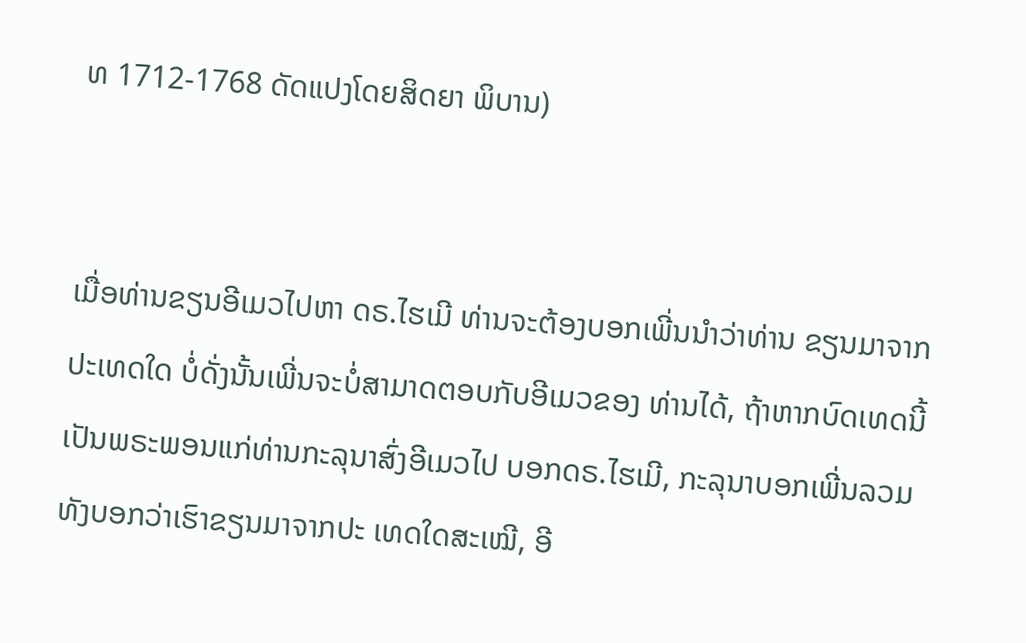ທ 1712-1768 ດັດແປງໂດຍສິດຍາ ພິບານ)


ເມື່ອທ່ານຂຽນອີເມວໄປຫາ ດຣ.ໄຮເມີ ທ່ານຈະຕ້ອງບອກເພີ່ນນໍາວ່າທ່ານ ຂຽນມາຈາກປະເທດໃດ ບໍ່ດັ່ງນັ້ນເພີ່ນຈະບໍ່ສາມາດຕອບກັບອີເມວຂອງ ທ່ານໄດ້, ຖ້າຫາກບົດເທດນີ້ເປັນພຣະພອນແກ່ທ່ານກະລຸນາສົ່ງອີເມວໄປ ບອກດຣ.ໄຮເມີ, ກະລຸນາບອກເພີ່ນລວມທັງບອກວ່າເຮົາຂຽນມາຈາກປະ ເທດໃດສະເໝີ, ອີ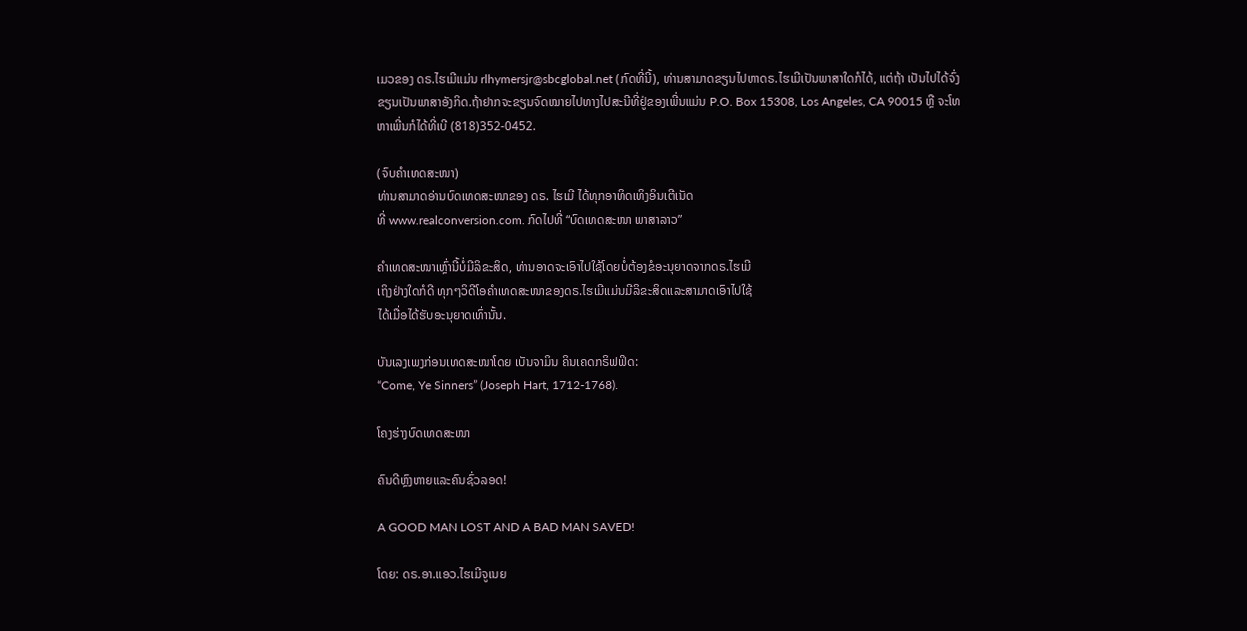ເມວຂອງ ດຣ.ໄຮເມີແມ່ນ rlhymersjr@sbcglobal.net (ກົດທີ່ນີ້), ທ່ານສາມາດຂຽນໄປຫາດຣ.ໄຮເມີເປັນພາສາໃດກໍໄດ້, ແຕ່ຖ້າ ເປັນໄປໄດ້ຈົ່ງຂຽນເປັນພາສາອັງກິດ.ຖ້າຢາກຈະຂຽນຈົດໝາຍໄປທາງໄປສະນີທີ່ຢູ່ຂອງເພີ່ນແມ່ນ P.O. Box 15308, Los Angeles, CA 90015 ຫຼື ຈະໂທຫາເພີ່ນກໍໄດ້ທີ່ເບີ (818)352-0452.

(ຈົບຄຳເທດສະໜາ)
ທ່ານສາມາດອ່ານບົດເທດສະໜາຂອງ ດຣ. ໄຮເມີ ໄດ້ທຸກອາທິດເທິງອິນເຕີເນັດ
ທີ່ www.realconversion.com. ກົດໄປທີ່ “ບົດເທດສະໜາ ພາສາລາວ”

ຄໍາເທດສະໜາເຫຼົ່ານີ້ບໍ່ມີລິຂະສິດ, ທ່ານອາດຈະເອົາໄປໃຊ້ໂດຍບໍ່ຕ້ອງຂໍອະນຸຍາດຈາກດຣ.ໄຮເມີ
ເຖິງຢ່າງໃດກໍດີ ທຸກໆວິດີໂອຄໍາເທດສະໜາຂອງດຣ.ໄຮເມີແມ່ນມີລິຂະສິດແລະສາມາດເອົາໄປໃຊ້
ໄດ້ເມື່ອໄດ້ຮັບອະນຸຍາດເທົ່ານັ້ນ.

ບັນເລງເພງກ່ອນເທດສະໜາໂດຍ ເບັນຈາມິນ ຄິນເຄດກຣິຟຟິດ:
“Come, Ye Sinners” (Joseph Hart, 1712-1768).

ໂຄງຮ່າງບົດເທດສະໜາ

ຄົນດີຫຼົງຫາຍແລະຄົນຊົ່ວລອດ!

A GOOD MAN LOST AND A BAD MAN SAVED!

ໂດຍ: ດຣ.ອາ.ແອວ.ໄຮເມີຈູເນຍ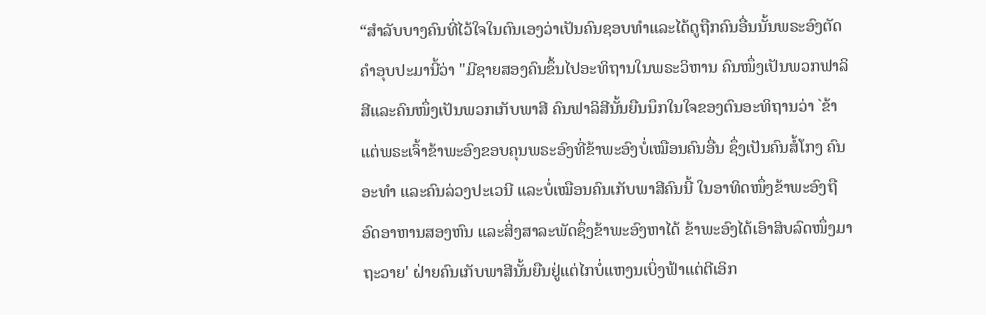“ສຳລັບບາງຄົນທີ່ໄວ້ໃຈໃນຕົນເອງວ່າເປັນຄົນຊອບທຳແລະໄດ້ດູຖືກຄົນອື່ນນັ້ນພຣະອົງຕັດຄຳອຸບປະມານີ້ວ່າ "ມີຊາຍສອງຄົນຂຶ້ນໄປອະທິຖານໃນພຣະວິຫານ ຄົນໜຶ່ງເປັນພວກຟາລິສີແລະຄົນໜຶ່ງເປັນພວກເກັບພາສີ ຄົນຟາລິສີນັ້ນຍືນນຶກໃນໃຈຂອງຕົນອະທິຖານວ່າ `ຂ້າແຕ່ພຣະເຈົ້າຂ້າພະອົງຂອບຄຸນພຣະອົງທີ່ຂ້າພະອົງບໍ່ເໝືອນຄົນອື່ນ ຊຶ່ງເປັນຄົນສໍ້ໂກງ ຄົນອະທຳ ແລະຄົນລ່ວງປະເວນີ ແລະບໍ່ເໝືອນຄົນເກັບພາສີຄົນນີ້ ໃນອາທິດໜຶ່ງຂ້າພະອົງຖືອົດອາຫານສອງຫົນ ແລະສິ່ງສາລະພັດຊຶ່ງຂ້າພະອົງຫາໄດ້ ຂ້າພະອົງໄດ້ເອົາສິບລົດໜຶ່ງມາຖະວາຍ' ຝ່າຍຄົນເກັບພາສີນັ້ນຍືນຢູ່ແຕ່ໄກບໍ່ແຫງນເບິ່ງຟ້າແຕ່ຕີເອິກ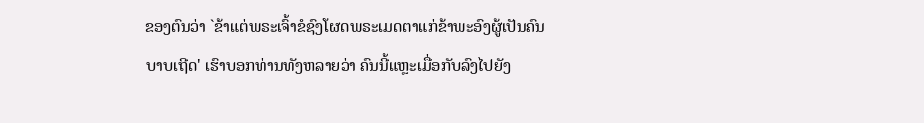ຂອງຕົນວ່າ `ຂ້າແຕ່ພຣະເຈົ້າຂໍຊົງໂຜດພຣະເມດຕາແກ່ຂ້າພະອົງຜູ້ເປັນຄົນບາບເຖີດ' ເຮົາບອກທ່ານທັງຫລາຍວ່າ ຄົນນີ້ແຫຼະເມື່ອກັບລົງໄປຍັງ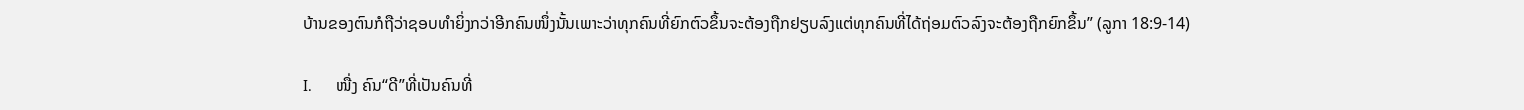ບ້ານຂອງຕົນກໍຖືວ່າຊອບທຳຍິ່ງກວ່າອີກຄົນໜຶ່ງນັ້ນເພາະວ່າທຸກຄົນທີ່ຍົກຕົວຂຶ້ນຈະຕ້ອງຖືກຢຽບລົງແຕ່ທຸກຄົນທີ່ໄດ້ຖ່ອມຕົວລົງຈະຕ້ອງຖືກຍົກຂຶ້ນ” (ລູກາ 18:9-14)

I.      ໜື່ງ ຄົນ“ດີ”ທີ່ເປັນຄົນທີ່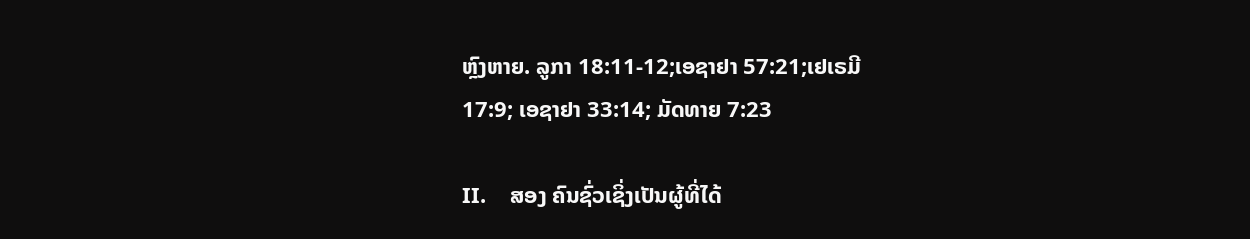ຫຼົງຫາຍ. ລູກາ 18:11-12;ເອຊາຢາ 57:21;ເຢເຣມີ
17:9; ເອຊາຢາ 33:14; ມັດທາຍ 7:23

II.    ສອງ ຄົນຊົ່ວເຊິ່ງເປັນຜູ້ທີ່ໄດ້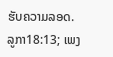ຮັບຄວາມລອດ. ລູກາ18:13; ເພງ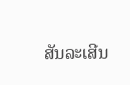ສັນລະເສີນ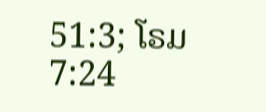51:3; ໂຣມ 7:24